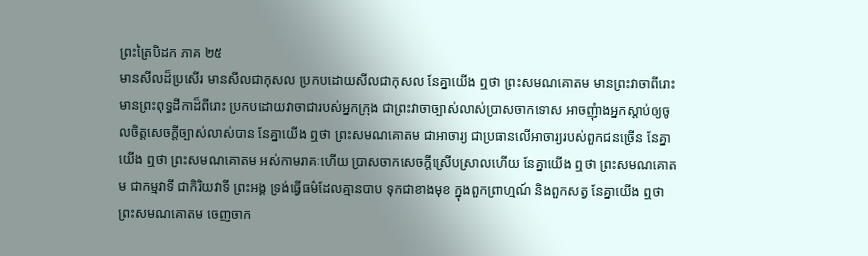ព្រះត្រៃបិដក ភាគ ២៥
មានសីលដ៏ប្រសើរ មានសីលជាកុសល ប្រកបដោយសីលជាកុសល នែគ្នាយើង ឮថា ព្រះសមណគោតម មានព្រះវាចាពីរោះ មានព្រះពុទ្ធដីកាដ៏ពីរោះ ប្រកបដោយវាចាជារបស់អ្នកក្រុង ជាព្រះវាចាច្បាស់លាស់ប្រាសចាកទោស អាចញុំាងអ្នកស្តាប់ឲ្យចូលចិត្តសេចក្តីច្បាស់លាស់បាន នែគ្នាយើង ឮថា ព្រះសមណគោតម ជាអាចារ្យ ជាប្រធានលើអាចារ្យរបស់ពួកជនច្រើន នែគ្នាយើង ឮថា ព្រះសមណគោតម អស់កាមរាគៈហើយ ប្រាសចាកសេចក្តីស្រើបស្រាលហើយ នែគ្នាយើង ឮថា ព្រះសមណគោតម ជាកម្មវាទី ជាកិរិយវាទី ព្រះអង្គ ទ្រង់ធ្វើធម៌ដែលគ្មានបាប ទុកជាខាងមុខ ក្នុងពួកព្រាហ្មណ៍ និងពួកសត្វ នែគ្នាយើង ឮថា ព្រះសមណគោតម ចេញចាក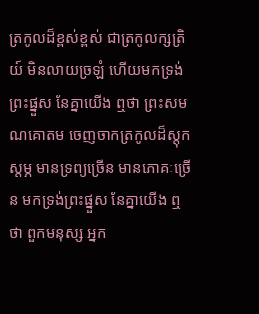ត្រកូលដ៏ខ្ពស់ខ្ពស់ ជាត្រកូលក្សត្រិយ៍ មិនលាយច្រឡំ ហើយមកទ្រង់ព្រះផ្នួស នែគ្នាយើង ឮថា ព្រះសមណគោតម ចេញចាកត្រកូលដ៏ស្តុកស្តម្ភ មានទ្រព្យច្រើន មានភោគៈច្រើន មកទ្រង់ព្រះផ្នួស នែគ្នាយើង ឮថា ពួកមនុស្ស អ្នក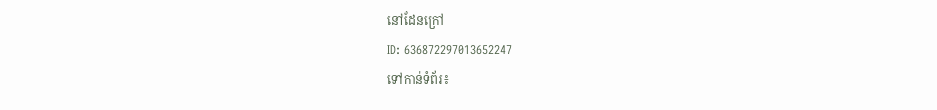នៅដែនក្រៅ
ID: 636872297013652247
ទៅកាន់ទំព័រ៖